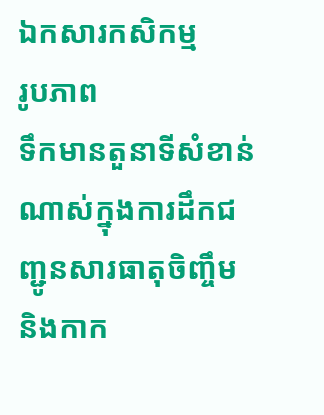ឯកសារកសិកម្ម
រូបភាព
ទឹកមានតួនាទីសំខាន់ណាស់ក្នុងការដឹកជញ្ជូនសារធាតុចិញ្ចឹម និងកាក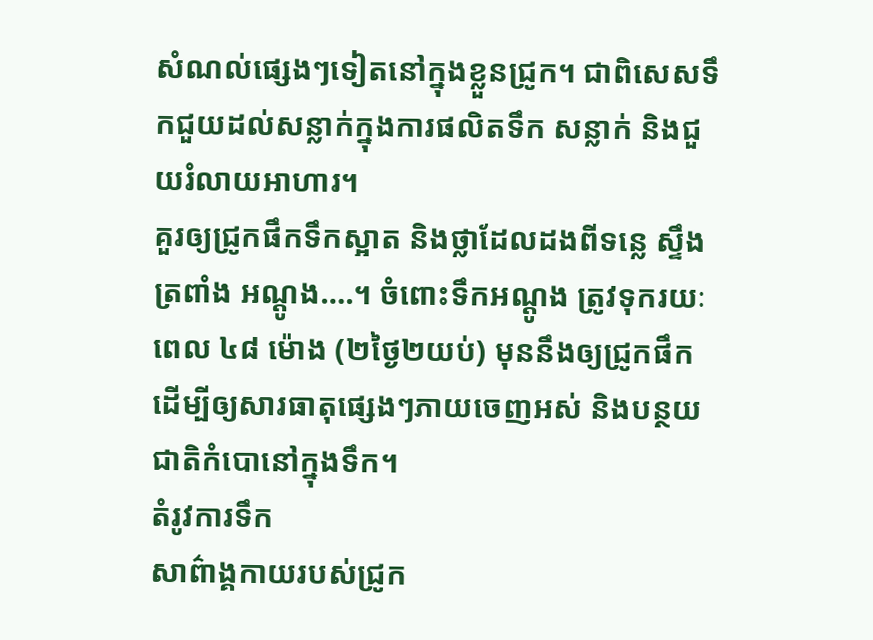សំណល់ផ្សេងៗទៀតនៅក្នុងខ្លួនជ្រូក។ ជាពិសេសទឹកជួយដល់សន្លាក់ក្នុងការផលិតទឹក សន្លាក់ និងជួយរំលាយអាហារ។
គួរឲ្យជ្រូកផឹកទឹកស្អាត និងថ្លាដែលដងពីទន្លេ ស្ទឹង ត្រពាំង អណ្តូង….។ ចំពោះទឹកអណ្តូង ត្រូវទុករយៈពេល ៤៨ ម៉ោង (២ថ្ងៃ២យប់) មុននឹងឲ្យជ្រូកផឹក ដើម្បីឲ្យសារធាតុផ្សេងៗភាយចេញអស់ និងបន្ថយជាតិកំបោនៅក្នុងទឹក។
តំរូវការទឹក
សាព៌ាង្គកាយរបស់ជ្រូក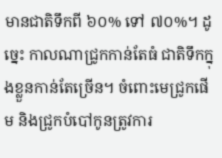មានជាតិទឹកពី ៦០% ទៅ ៧០%។ ដូច្នេះ កាលណាជ្រូកកាន់តែធំ ជាតិទឹកក្នុងខ្លួនកាន់តែច្រើន។ ចំពោះមេជ្រូកផើម និងជ្រូកបំបៅកូនត្រូវការ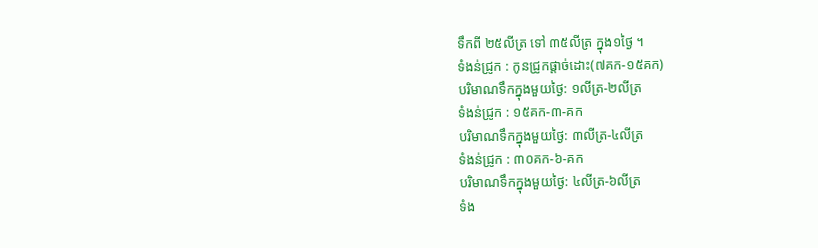ទឹកពី ២៥លីត្រ ទៅ ៣៥លីត្រ ក្នុង១ថ្ងៃ ។
ទំងន់ជ្រូក : កូនជ្រូកផ្តាច់ដោះ(៧គក-១៥គក)
បរិមាណទឹកក្នុងមួយថ្ងៃ: ១លីត្រ-២លីត្រ
ទំងន់ជ្រូក : ១៥គក-៣-គក
បរិមាណទឹកក្នុងមួយថ្ងៃ: ៣លីត្រ-៤លីត្រ
ទំងន់ជ្រូក : ៣០គក-៦-គក
បរិមាណទឹកក្នុងមួយថ្ងៃ: ៤លីត្រ-៦លីត្រ
ទំង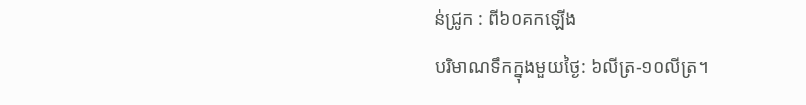ន់ជ្រូក : ពី៦០គកឡើង
បរិមាណទឹកក្នុងមួយថ្ងៃ: ៦លីត្រ-១០លីត្រ។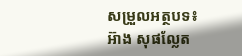សម្រួលអត្ថបទ៖ អ៊ាង សុផល្លែត